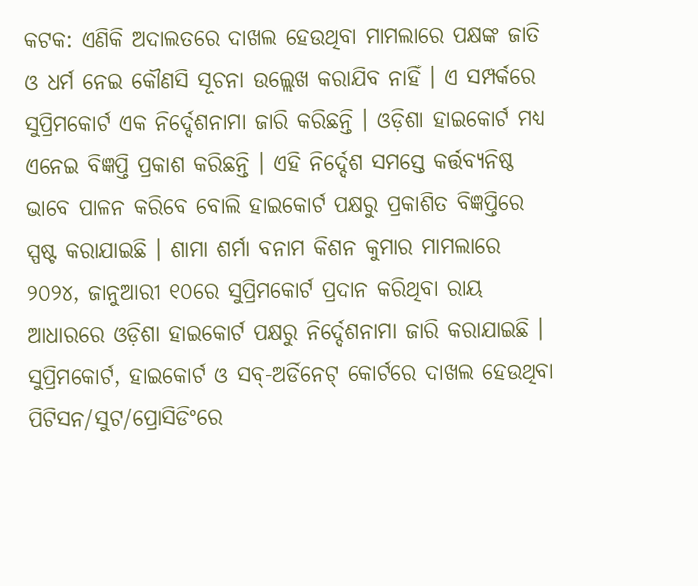କଟକ: ଏଣିକି ଅଦାଲତରେ ଦାଖଲ ହେଉଥିବା ମାମଲାରେ ପକ୍ଷଙ୍କ ଜାତି ଓ ଧର୍ମ ନେଇ କୌଣସି ସୂଚନା ଉଲ୍ଲେଖ କରାଯିବ ନାହିଁ । ଏ ସମ୍ପର୍କରେ ସୁପ୍ରିମକୋର୍ଟ ଏକ ନିର୍ଦ୍ଦେଶନାମା ଜାରି କରିଛନ୍ତି । ଓଡ଼ିଶା ହାଇକୋର୍ଟ ମଧ୍ୟ ଏନେଇ ବିଜ୍ଞପ୍ତି ପ୍ରକାଶ କରିଛନ୍ତି । ଏହି ନିର୍ଦ୍ଦେଶ ସମସ୍ତେ କର୍ତ୍ତବ୍ୟନିଷ୍ଠ ଭାବେ ପାଳନ କରିବେ ବୋଲି ହାଇକୋର୍ଟ ପକ୍ଷରୁ ପ୍ରକାଶିତ ବିଜ୍ଞପ୍ତିରେ ସ୍ପଷ୍ଟ କରାଯାଇଛି । ଶାମା ଶର୍ମା ବନାମ କିଶନ କୁମାର ମାମଲାରେ ୨୦୨୪, ଜାନୁଆରୀ ୧୦ରେ ସୁପ୍ରିମକୋର୍ଟ ପ୍ରଦାନ କରିଥିବା ରାୟ ଆଧାରରେ ଓଡ଼ିଶା ହାଇକୋର୍ଟ ପକ୍ଷରୁ ନିର୍ଦ୍ଦେଶନାମା ଜାରି କରାଯାଇଛି ।
ସୁପ୍ରିମକୋର୍ଟ, ହାଇକୋର୍ଟ ଓ ସବ୍-ଅର୍ଡିନେଟ୍ କୋର୍ଟରେ ଦାଖଲ ହେଉଥିବା ପିଟିସନ/ସୁଟ/ପ୍ରୋସିଡିଂରେ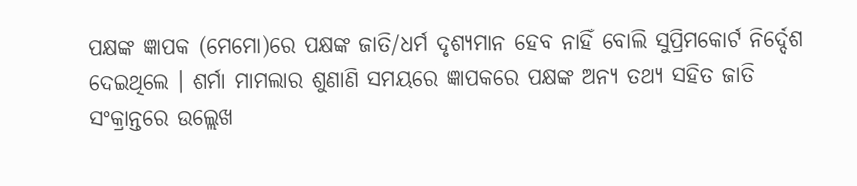ପକ୍ଷଙ୍କ ଜ୍ଞାପକ (ମେମୋ)ରେ ପକ୍ଷଙ୍କ ଜାତି/ଧର୍ମ ଦୃଶ୍ୟମାନ ହେବ ନାହିଁ ବୋଲି ସୁପ୍ରିମକୋର୍ଟ ନିର୍ଦ୍ଦେଶ ଦେଇଥିଲେ । ଶର୍ମା ମାମଲାର ଶୁଣାଣି ସମୟରେ ଜ୍ଞାପକରେ ପକ୍ଷଙ୍କ ଅନ୍ୟ ତଥ୍ୟ ସହିତ ଜାତି ସଂକ୍ରାନ୍ତରେ ଉଲ୍ଲେଖ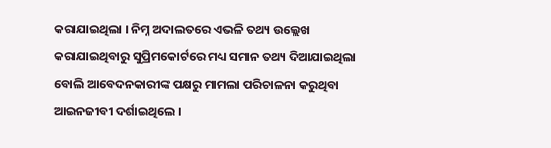କରାଯାଇଥିଲା । ନିମ୍ନ ଅଦାଲତରେ ଏଭଳି ତଥ୍ୟ ଉଲ୍ଲେଖ କରାଯାଇଥିବାରୁ ସୁପ୍ରିମକୋର୍ଟରେ ମଧ୍ୟ ସମାନ ତଥ୍ୟ ଦିଆଯାଇଥିଲା ବୋଲି ଆବେଦନକାରୀଙ୍କ ପକ୍ଷରୁ ମାମଲା ପରିଚାଳନା କରୁଥିବା ଆଇନଜୀବୀ ଦର୍ଶାଇଥିଲେ ।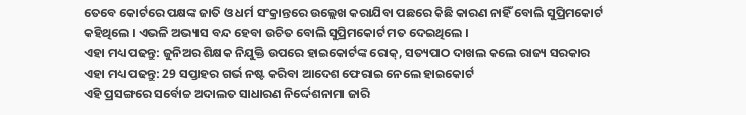ତେବେ କୋର୍ଟରେ ପକ୍ଷଙ୍କ ଜାତି ଓ ଧର୍ମ ସଂକ୍ରାନ୍ତରେ ଉଲ୍ଲେଖ କରାଯିବା ପଛରେ କିଛି କାରଣ ନାହିଁ ବୋଲି ସୁପ୍ରିମକୋର୍ଟ କହିଥିଲେ । ଏଭଳି ଅଭ୍ୟାସ ବନ୍ଦ ହେବା ଉଚିତ ବୋଲି ସୁପ୍ରିମକୋର୍ଟ ମତ ଦେଇଥିଲେ ।
ଏହା ମଧ୍ୟ ପଢନ୍ତୁ: ଜୁନିଅର ଶିକ୍ଷକ ନିଯୁକ୍ତି ଉପରେ ହାଇକୋର୍ଟଙ୍କ ରୋକ୍, ସତ୍ୟପାଠ ଦାଖଲ କଲେ ରାଜ୍ୟ ସରକାର
ଏହା ମଧ୍ୟ ପଢନ୍ତୁ: 29 ସପ୍ତାହର ଗର୍ଭ ନଷ୍ଟ କରିବା ଆଦେଶ ଫେରାଇ ନେଲେ ହାଇକୋର୍ଟ
ଏହି ପ୍ରସଙ୍ଗରେ ସର୍ବୋଚ୍ଚ ଅଦାଲତ ସାଧାରଣ ନିର୍ଦ୍ଦେଶନାମା ଜାରି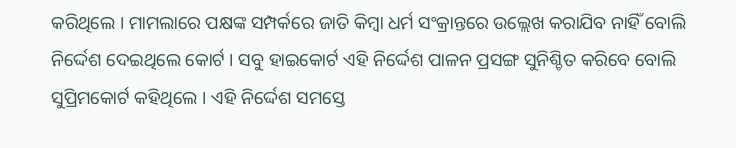କରିଥିଲେ । ମାମଲାରେ ପକ୍ଷଙ୍କ ସମ୍ପର୍କରେ ଜାତି କିମ୍ବା ଧର୍ମ ସଂକ୍ରାନ୍ତରେ ଉଲ୍ଲେଖ କରାଯିବ ନାହିଁ ବୋଲି ନିର୍ଦ୍ଦେଶ ଦେଇଥିଲେ କୋର୍ଟ । ସବୁ ହାଇକୋର୍ଟ ଏହି ନିର୍ଦ୍ଦେଶ ପାଳନ ପ୍ରସଙ୍ଗ ସୁନିଶ୍ଚିତ କରିବେ ବୋଲି ସୁପ୍ରିମକୋର୍ଟ କହିଥିଲେ । ଏହି ନିର୍ଦ୍ଦେଶ ସମସ୍ତେ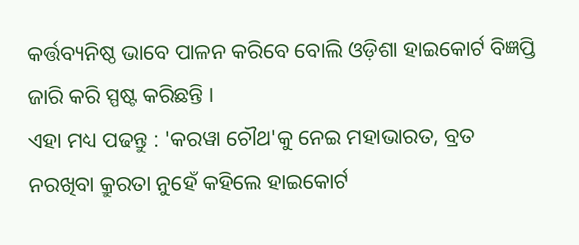କର୍ତ୍ତବ୍ୟନିଷ୍ଠ ଭାବେ ପାଳନ କରିବେ ବୋଲି ଓଡ଼ିଶା ହାଇକୋର୍ଟ ବିଜ୍ଞପ୍ତି ଜାରି କରି ସ୍ପଷ୍ଟ କରିଛନ୍ତି ।
ଏହା ମଧ୍ୟ ପଢନ୍ତୁ : 'କରୱା ଚୌଥ'କୁ ନେଇ ମହାଭାରତ, ବ୍ରତ ନରଖିବା କ୍ରୁରତା ନୁହେଁ କହିଲେ ହାଇକୋର୍ଟ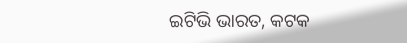ଇଟିଭି ଭାରତ, କଟକ